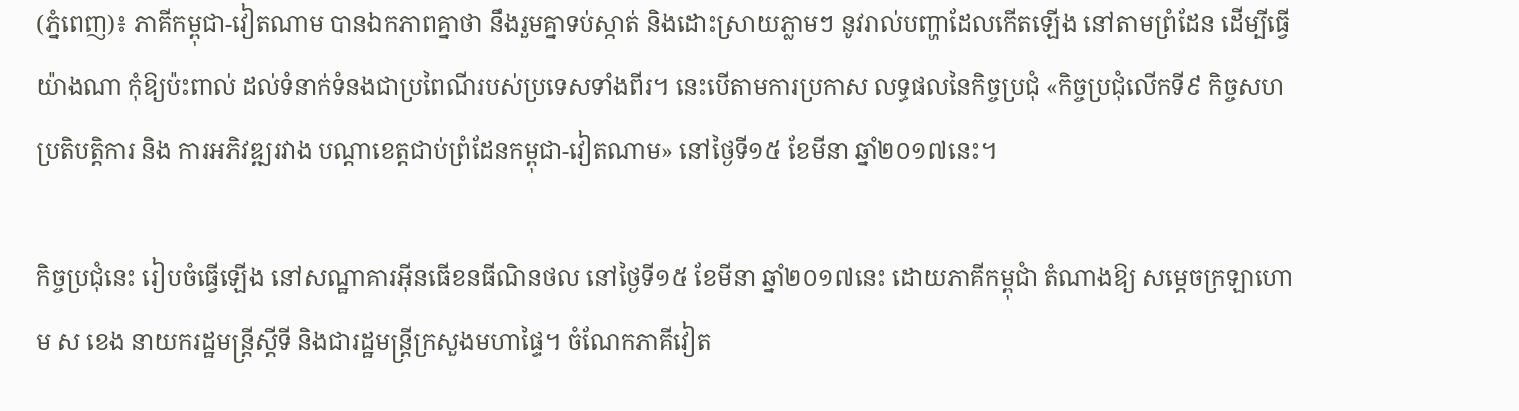(ភ្នំពេញ)៖ ភាគីកម្ពុជា-វៀតណាម បានឯកភាពគ្នាថា នឹងរួមគ្នាទប់ស្កាត់ និងដោះស្រាយភ្លាមៗ នូវរាល់បញ្ហាដែលកើតឡើង នៅតាមព្រំដែន ដើម្បីធ្វើយ៉ាងណា កុំឱ្យប៉ះពាល់ ដល់ទំនាក់ទំនងជាប្រពៃណីរបស់ប្រទេសទាំងពីរ។ នេះបើតាមការប្រកាស លទ្ធផលនៃកិច្ចប្រជុំ «កិច្ចប្រជុំលើកទី៩ កិច្ចសហប្រតិបត្តិការ និង ការអភិវឌ្ឍរវាង បណ្តាខេត្តជាប់ព្រំដែនកម្ពុជា-វៀតណាម» នៅថ្ងៃទី១៥ ខែមីនា ឆ្នាំ២០១៧នេះ។

កិច្ចប្រជុំនេះ រៀបចំធ្វើឡើង នៅសណ្ឋាគារអ៊ីនធើខនធីណិនថល នៅថ្ងៃទី១៥ ខែមីនា ឆ្នាំ២០១៧នេះ ដោយភាគីកម្ពុជាំ តំណាងឱ្យ សម្តេចក្រឡាហោម ស ខេង នាយករដ្ឋមន្រ្តីស្តីទី និងជារដ្ឋមន្រ្តីក្រសួងមហាផ្ទៃ។ ចំណែកភាគីវៀត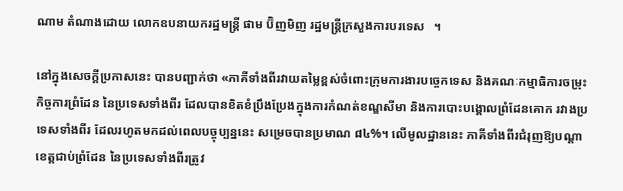ណាម តំណាងដោយ លោកឧបនាយករដ្ឋមន្រ្តី ផាម ប៊ិញមិញ រដ្ឋមន្រ្តីក្រសួងការបរទេស   ។

នៅក្នុងសេចក្តីប្រកាសនេះ បានបញ្ជាក់ថា «ភាគីទាំងពីរវាយតម្លៃខ្ពស់ចំពោះក្រុមការងារបច្ចេកទេស និងគណៈកម្មាធិការចម្រុះកិច្ចការព្រំដែន នៃប្រទេសទាំងពីរ ដែលបានខិតខំប្រឹងប្រែងក្នុងការកំណត់ខណ្ឌសីមា និងការបោះបង្គោលព្រំដែនគោក រវាងប្រទេសទាំងពីរ ដែលរហូតមកដល់ពេលបច្ចុប្បន្ននេះ សម្រេចបានប្រមាណ ៨៤%។ លើមូលដ្ឋាននេះ ភាគីទាំងពីរជំរុញឱ្យបណ្តាខេត្តជាប់ព្រំដែន នៃប្រទេសទាំងពីរត្រូវ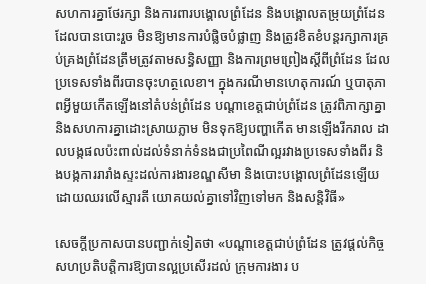សហការគ្នាថែរក្សា និងការពារបង្គោលព្រំដែន និងបង្គោលតម្រុយព្រំដែន ដែលបានបោះរួច មិនឱ្យមានការបំផ្លិចបំផ្លាញ និងត្រូវខិតខំបន្តរក្សាការគ្រប់គ្រងព្រំដែនត្រឹមត្រូវតាមសន្ធិសញ្ញា និងការព្រមព្រៀងស្តីពីព្រំដែន ដែលប្រទេសទាំងពីរបានចុះហត្ថលេខា។ ក្នុងករណីមានហេតុការណ៍ ឬបាតុភាពអ្វីមួយកើតឡើងនៅតំបន់ព្រំដែន បណ្តាខេត្តជាប់ព្រំដែន ត្រូវពិភាក្សាគ្នា និងសហការគ្នាដោះស្រាយភ្លាម មិនទុកឱ្យបញ្ហាកើត មានឡើងរីករាល ដាលបង្កផលប៉ះពាល់ដល់ទំនាក់ទំនងជាប្រពៃណីល្អរវាងប្រទេសទាំងពីរ និងបង្កការរារាំងស្ទះដល់ការងារខណ្ឌសីមា និងបោះបង្គោលព្រំដែនឡើយ ដោយឈរលើស្មារតី យោគយល់គ្នាទៅវិញទៅមក និងសន្តិវិធី»

សេចក្តីប្រកាសបានបញ្ជាក់ទៀតថា «បណ្តាខេត្តជាប់ព្រំដែន ត្រូវផ្តល់កិច្ចសហប្រតិបត្តិការឱ្យបានល្អប្រសើរដល់ ក្រុមការងារ ប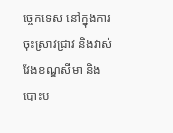ច្ចេកទេស នៅក្នុងការចុះស្រាវជ្រាវ និងវាស់វែងខណ្ឌសីមា និងបោះប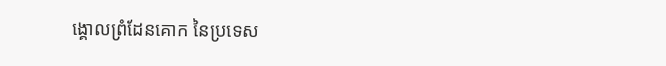ង្គោលព្រំដែនគោក នៃប្រទេស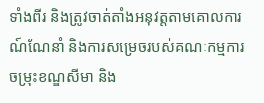ទាំងពីរ និងត្រូវចាត់តាំងអនុវត្តតាមគោលការណ៍ណែនាំ និងការសម្រេចរបស់គណៈកម្មការចម្រុះខណ្ឌសីមា និង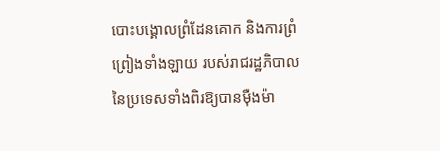បោះបង្គោលព្រំដែនគោក និងការព្រំព្រៀងទាំងឡាយ របស់រាជរដ្ឋភិបាល នៃប្រទេសទាំងពិរឱ្យបានម៉ឺងម៉ា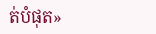ត់បំផុត»